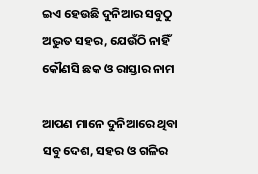ଇଏ ହେଉଛି ଦୁନିଆର ସବୁଠୁ ଅଦ୍ଭୁତ ସହର, ଯେଉଁଠି ନାହିଁ କୌଣସି ଛକ ଓ ରାସ୍ତାର ନାମ

ଆପଣ ମାନେ ଦୁନିଆରେ ଥିବା ସବୁ ଦେଶ, ସହର ଓ ଗଳିର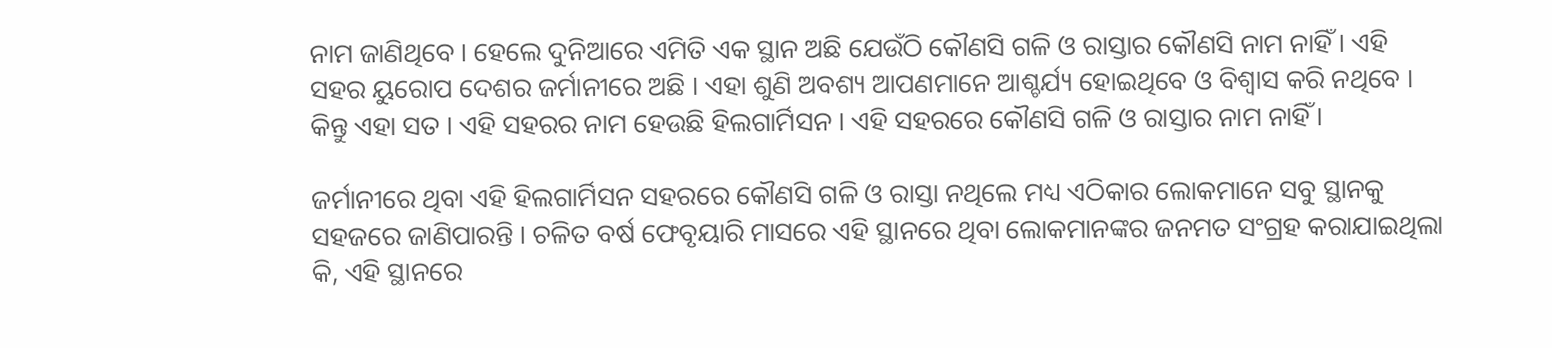ନାମ ଜାଣିଥିବେ । ହେଲେ ଦୁନିଆରେ ଏମିତି ଏକ ସ୍ଥାନ ଅଛି ଯେଉଁଠି କୌଣସି ଗଳି ଓ ରାସ୍ତାର କୌଣସି ନାମ ନାହିଁ । ଏହି ସହର ୟୁରୋପ ଦେଶର ଜର୍ମାନୀରେ ଅଛି । ଏହା ଶୁଣି ଅବଶ୍ୟ ଆପଣମାନେ ଆଶ୍ଚର୍ଯ୍ୟ ହୋଇଥିବେ ଓ ବିଶ୍ଵାସ କରି ନଥିବେ । କିନ୍ତୁ ଏହା ସତ । ଏହି ସହରର ନାମ ହେଉଛି ହିଲଗାର୍ମିସନ । ଏହି ସହରରେ କୌଣସି ଗଳି ଓ ରାସ୍ତାର ନାମ ନାହିଁ ।

ଜର୍ମାନୀରେ ଥିବା ଏହି ହିଲଗାର୍ମିସନ ସହରରେ କୌଣସି ଗଳି ଓ ରାସ୍ତା ନଥିଲେ ମଧ୍ୟ ଏଠିକାର ଲୋକମାନେ ସବୁ ସ୍ଥାନକୁ ସହଜରେ ଜାଣିପାରନ୍ତି । ଚଳିତ ବର୍ଷ ଫେବୃୟାରି ମାସରେ ଏହି ସ୍ଥାନରେ ଥିବା ଲୋକମାନଙ୍କର ଜନମତ ସଂଗ୍ରହ କରାଯାଇଥିଲା କି, ଏହି ସ୍ଥାନରେ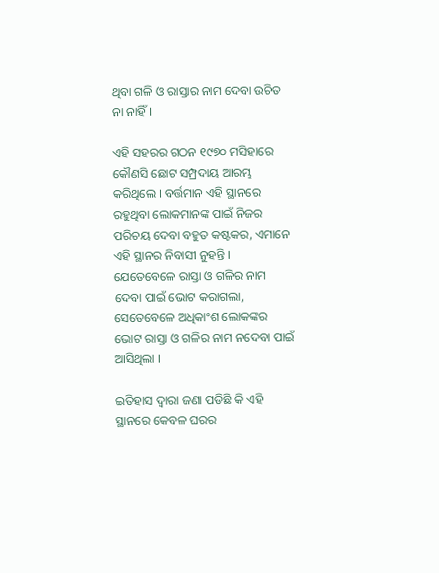ଥିବା ଗଳି ଓ ରାସ୍ତାର ନାମ ଦେବା ଉଚିତ ନା ନାହିଁ ।

ଏହି ସହରର ଗଠନ ୧୯୭୦ ମସିହାରେ କୌଣସି ଛୋଟ ସମ୍ପ୍ରଦାୟ ଆରମ୍ଭ କରିଥିଲେ । ବର୍ତ୍ତମାନ ଏହି ସ୍ଥାନରେ ରହୁଥିବା ଲୋକମାନଙ୍କ ପାଇଁ ନିଜର ପରିଚୟ ଦେବା ବହୁତ କଷ୍ଟକର, ଏମାନେ ଏହି ସ୍ଥାନର ନିବାସୀ ନୁହନ୍ତି । ଯେତେବେଳେ ରାସ୍ତା ଓ ଗଳିର ନାମ ଦେବା ପାଇଁ ଭୋଟ କରାଗଲା, ସେତେବେଳେ ଅଧିକାଂଶ ଲୋକଙ୍କର ଭୋଟ ରାସ୍ତା ଓ ଗଳିର ନାମ ନଦେବା ପାଇଁ ଆସିଥିଲା ।

ଇତିହାସ ଦ୍ଵାରା ଜଣା ପଡିଛି କି ଏହି ସ୍ଥାନରେ କେବଳ ଘରର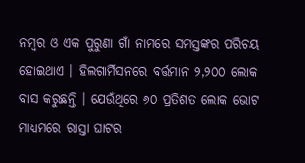ନମ୍ବର ଓ ଏକ ପୁରୁଣା ଗାଁ ନାମରେ ସମସ୍ତଙ୍କର ପରିଚୟ ହୋଇଥାଏ । ହିଲଗାର୍ମିସନରେ ବର୍ତ୍ତମାନ ୨,୨୦୦ ଲୋକ ବାସ କରୁଛନ୍ତି । ଯେଉଁଥିରେ ୬୦ ପ୍ରତିଶତ ଲୋକ ଭୋଟ ମାଧ୍ୟମରେ ରାସ୍ତା ଘାଟର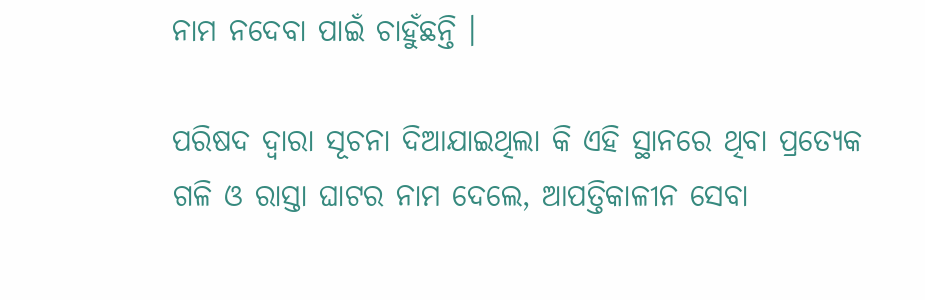ନାମ ନଦେବା ପାଇଁ ଚାହୁଁଛନ୍ତି ।

ପରିଷଦ ଦ୍ଵାରା ସୂଚନା ଦିଆଯାଇଥିଲା କି ଏହି ସ୍ଥାନରେ ଥିବା ପ୍ରତ୍ୟେକ ଗଳି ଓ ରାସ୍ତା ଘାଟର ନାମ ଦେଲେ, ଆପତ୍ତିକାଳୀନ ସେବା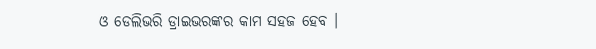ଓ ଡେଲିଭରି ଡ୍ରାଇଭରଙ୍କର କାମ ସହଜ ହେବ ।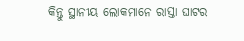କିନ୍ତୁ ସ୍ଥାନୀୟ ଲୋକମାନେ ରାସ୍ତା ଘାଟର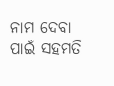ନାମ ଦେବା ପାଇଁ ସହମତି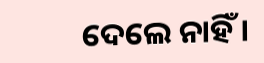ଦେଲେ ନାହିଁ ।